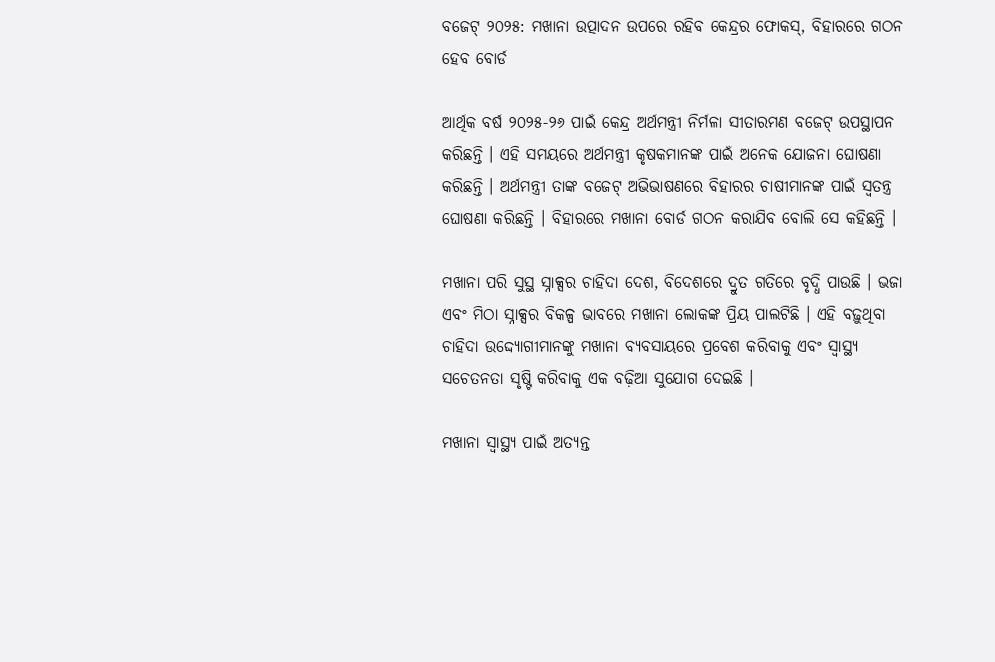ବଜେଟ୍ ୨୦୨୫: ମଖାନା ଉତ୍ପାଦନ ଉପରେ ରହିବ କେନ୍ଦ୍ରର ଫୋକସ୍, ବିହାରରେ ଗଠନ ହେବ ବୋର୍ଡ

ଆର୍ଥିକ ବର୍ଷ ୨୦୨୫-୨୬ ପାଇଁ କେନ୍ଦ୍ର ଅର୍ଥମନ୍ତ୍ରୀ ନିର୍ମଳା ସୀତାରମଣ ବଜେଟ୍ ଉପସ୍ଥାପନ କରିଛନ୍ତି । ଏହି ସମୟରେ ଅର୍ଥମନ୍ତ୍ରୀ କୃଷକମାନଙ୍କ ପାଇଁ ଅନେକ ଯୋଜନା ଘୋଷଣା କରିଛନ୍ତି । ଅର୍ଥମନ୍ତ୍ରୀ ତାଙ୍କ ବଜେଟ୍ ଅଭିଭାଷଣରେ ବିହାରର ଚାଷୀମାନଙ୍କ ପାଇଁ ସ୍ୱତନ୍ତ୍ର ଘୋଷଣା କରିଛନ୍ତି । ବିହାରରେ ମଖାନା ବୋର୍ଡ ଗଠନ କରାଯିବ ବୋଲି ସେ କହିଛନ୍ତି ।

ମଖାନା ପରି ସୁସ୍ଥ ସ୍ନାକ୍ସର ଚାହିଦା ଦେଶ, ବିଦେଶରେ ଦ୍ରୁତ ଗତିରେ ବୃଦ୍ଧି ପାଉଛି । ଭଜା ଏବଂ ମିଠା ସ୍ନାକ୍ସର ବିକଳ୍ପ ଭାବରେ ମଖାନା ଲୋକଙ୍କ ପ୍ରିୟ ପାଲଟିଛି । ଏହି ବଢ଼ୁଥିବା ଚାହିଦା ଉଦ୍ଦ୍ୟୋଗୀମାନଙ୍କୁ ମଖାନା ବ୍ୟବସାୟରେ ପ୍ରବେଶ କରିବାକୁ ଏବଂ ସ୍ୱାସ୍ଥ୍ୟ ସଚେତନତା ସୃଷ୍ଟି କରିବାକୁ ଏକ ବଢ଼ିଆ ସୁଯୋଗ ଦେଇଛି ।

ମଖାନା ସ୍ୱାସ୍ଥ୍ୟ ପାଇଁ ଅତ୍ୟନ୍ତ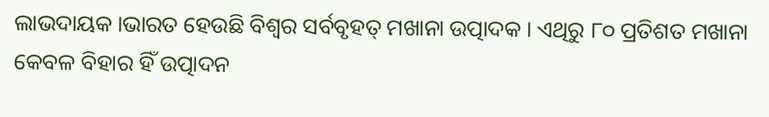ଲାଭଦାୟକ ।ଭାରତ ହେଉଛି ବିଶ୍ୱର ସର୍ବବୃହତ୍ ମଖାନା ଉତ୍ପାଦକ । ଏଥିରୁ ୮୦ ପ୍ରତିଶତ ମଖାନା କେବଳ ବିହାର ହିଁ ଉତ୍ପାଦନ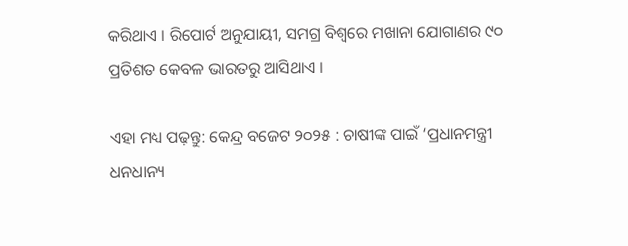କରିଥାଏ । ରିପୋର୍ଟ ଅନୁଯାୟୀ, ସମଗ୍ର ବିଶ୍ୱରେ ମଖାନା ଯୋଗାଣର ୯୦ ପ୍ରତିଶତ କେବଳ ଭାରତରୁ ଆସିଥାଏ ।

ଏହା ମଧ୍ୟ ପଢ଼ନ୍ତୁ: କେନ୍ଦ୍ର ବଜେଟ ୨୦୨୫ : ଚାଷୀଙ୍କ ପାଇଁ ‘ପ୍ରଧାନମନ୍ତ୍ରୀ ଧନଧାନ୍ୟ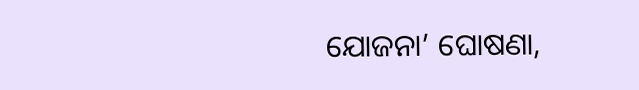ଯୋଜନା’ ଘୋଷଣା,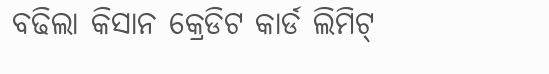ବଢିଲା କିସାନ କ୍ରେଡିଟ କାର୍ଡ ଲିମିଟ୍